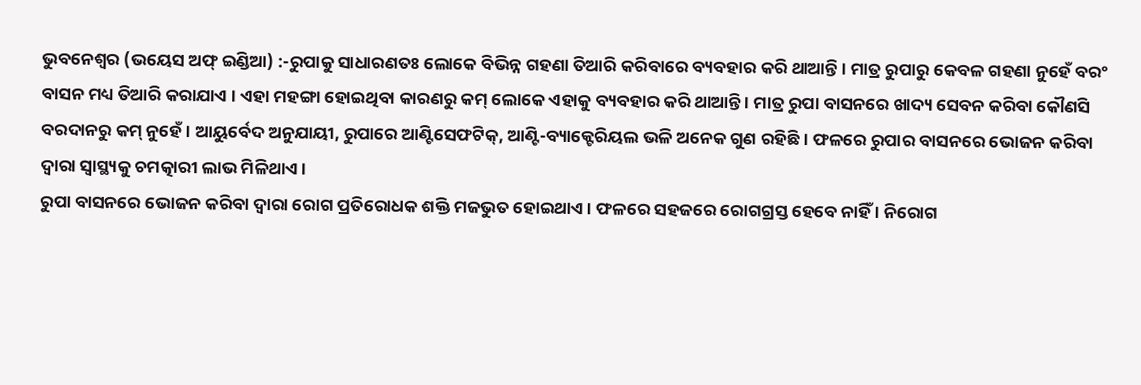ଭୁବନେଶ୍ୱର (ଭୟେସ ଅଫ୍ ଇଣ୍ଡିଆ) :-ରୁପାକୁ ସାଧାରଣତଃ ଲୋକେ ବିଭିନ୍ନ ଗହଣା ତିଆରି କରିବାରେ ବ୍ୟବହାର କରି ଥାଆନ୍ତି । ମାତ୍ର ରୁପାରୁ କେବଳ ଗହଣା ନୁହେଁ ବରଂ ବାସନ ମଧ୍ୟ ତିଆରି କରାଯାଏ । ଏହା ମହଙ୍ଗା ହୋଇଥିବା କାରଣରୁ କମ୍ ଲୋକେ ଏହାକୁ ବ୍ୟବହାର କରି ଥାଆନ୍ତି । ମାତ୍ର ରୁପା ବାସନରେ ଖାଦ୍ୟ ସେବନ କରିବା କୌଣସି ବରଦାନରୁ କମ୍ ନୁହେଁ । ଆୟୁର୍ବେଦ ଅନୁଯାୟୀ, ରୁପାରେ ଆଣ୍ଟିସେଫଟିକ୍, ଆଣ୍ଟି-ବ୍ୟାକ୍ଟେରିୟଲ ଭଳି ଅନେକ ଗୁଣ ରହିଛି । ଫଳରେ ରୁପାର ବାସନରେ ଭୋଜନ କରିବା ଦ୍ୱାରା ସ୍ୱାସ୍ଥ୍ୟକୁ ଚମତ୍କାରୀ ଲାଭ ମିଳିଥାଏ ।
ରୁପା ବାସନରେ ଭୋଜନ କରିବା ଦ୍ୱାରା ରୋଗ ପ୍ରତିରୋଧକ ଶକ୍ତି ମଜଭୁତ ହୋଇଥାଏ । ଫଳରେ ସହଜରେ ରୋଗଗ୍ରସ୍ତ ହେବେ ନାହିଁ । ନିରୋଗ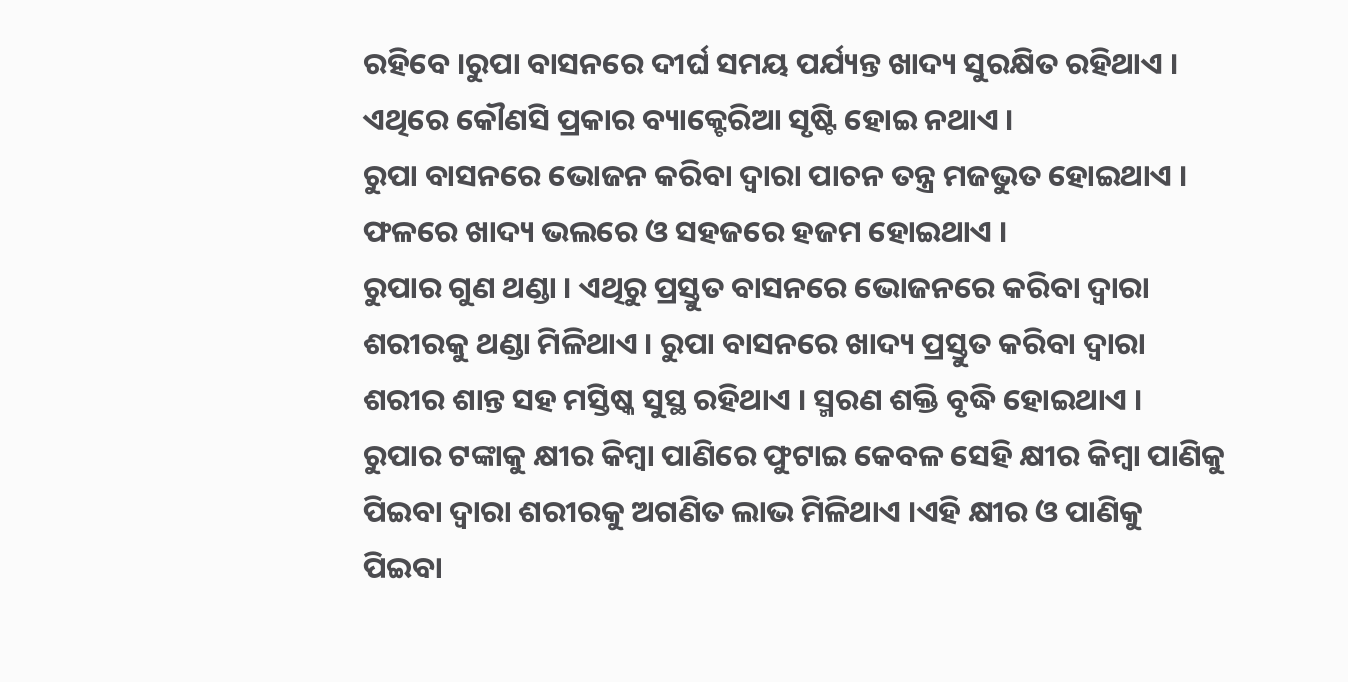ରହିବେ ।ରୁପା ବାସନରେ ଦୀର୍ଘ ସମୟ ପର୍ଯ୍ୟନ୍ତ ଖାଦ୍ୟ ସୁରକ୍ଷିତ ରହିଥାଏ । ଏଥିରେ କୌଣସି ପ୍ରକାର ବ୍ୟାକ୍ଟେରିଆ ସୃଷ୍ଟି ହୋଇ ନଥାଏ ।
ରୁପା ବାସନରେ ଭୋଜନ କରିବା ଦ୍ୱାରା ପାଚନ ତନ୍ତ୍ର ମଜଭୁତ ହୋଇଥାଏ । ଫଳରେ ଖାଦ୍ୟ ଭଲରେ ଓ ସହଜରେ ହଜମ ହୋଇଥାଏ ।
ରୁପାର ଗୁଣ ଥଣ୍ଡା । ଏଥିରୁ ପ୍ରସ୍ତୁତ ବାସନରେ ଭୋଜନରେ କରିବା ଦ୍ୱାରା ଶରୀରକୁ ଥଣ୍ଡା ମିଳିଥାଏ । ରୁପା ବାସନରେ ଖାଦ୍ୟ ପ୍ରସ୍ତୁତ କରିବା ଦ୍ୱାରା ଶରୀର ଶାନ୍ତ ସହ ମସ୍ତିଷ୍କ ସୁସ୍ଥ ରହିଥାଏ । ସ୍ମରଣ ଶକ୍ତି ବୃଦ୍ଧି ହୋଇଥାଏ ।
ରୁପାର ଟଙ୍କାକୁ କ୍ଷୀର କିମ୍ବା ପାଣିରେ ଫୁଟାଇ କେବଳ ସେହି କ୍ଷୀର କିମ୍ବା ପାଣିକୁ ପିଇବା ଦ୍ୱାରା ଶରୀରକୁ ଅଗଣିତ ଲାଭ ମିଳିଥାଏ ।ଏହି କ୍ଷୀର ଓ ପାଣିକୁ ପିଇବା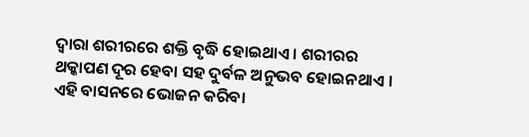ଦ୍ୱାରା ଶରୀରରେ ଶକ୍ତି ବୃଦ୍ଧି ହୋଇଥାଏ । ଶରୀରର ଥକ୍କାପଣ ଦୂର ହେବା ସହ ଦୁର୍ବଳ ଅନୁଭବ ହୋଇନଥାଏ ।
ଏହି ବାସନରେ ଭୋଜନ କରିବା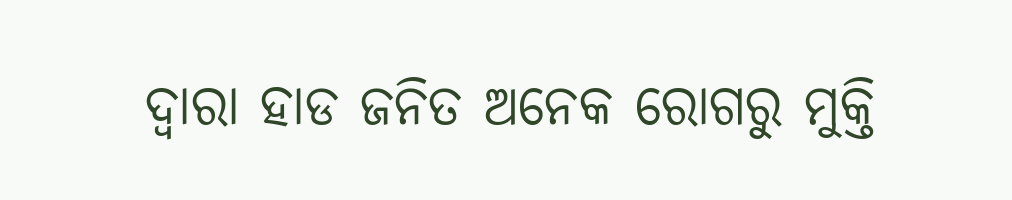ଦ୍ୱାରା ହାଡ ଜନିତ ଅନେକ ରୋଗରୁ ମୁକ୍ତି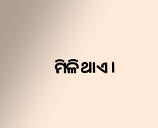ମିଳିଥାଏ ।